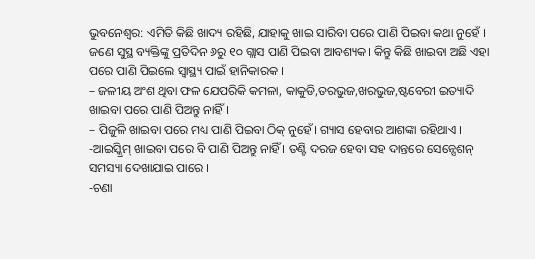ଭୁବନେଶ୍ବର: ଏମିତି କିଛି ଖାଦ୍ୟ ରହିଛି, ଯାହାକୁ ଖାଇ ସାରିବା ପରେ ପାଣି ପିଇବା କଥା ନୁହେଁ । ଜଣେ ସୁସ୍ଥ ବ୍ୟକ୍ତିଙ୍କୁ ପ୍ରତିଦିନ ୬ରୁ ୧୦ ଗ୍ଲାସ ପାଣି ପିଇବା ଆବଶ୍ୟକ। କିନ୍ତୁ କିଛି ଖାଇବା ଅଛି ଏହା ପରେ ପାଣି ପିଇଲେ ସ୍ବାସ୍ଥ୍ୟ ପାଇଁ ହାନିକାରକ ।
– ଜଳୀୟ ଅଂଶ ଥିବା ଫଳ ଯେପରିକି କମଳା, କାକୁଡି,ତରଭୁଜ,ଖରଭୁଜ,ଷ୍ଟବେରୀ ଇତ୍ୟାଦି ଖାଇବା ପରେ ପାଣି ପିଅନ୍ତୁ ନାହିଁ।
– ପିଜୁଳି ଖାଇବା ପରେ ମଧ୍ୟ ପାଣି ପିଇବା ଠିକ୍ ନୁହେଁ। ଗ୍ୟାସ ହେବାର ଆଶଙ୍କା ରହିଥାଏ ।
-ଆଇସ୍କ୍ରିମ୍ ଖାଇବା ପରେ ବି ପାଣି ପିଅନ୍ତୁ ନାହିଁ । ତଣ୍ଟି ଦରଜ ହେବା ସହ ଦାନ୍ତରେ ସେନ୍ସେଶନ୍ ସମସ୍ୟା ଦେଖାଯାଇ ପାରେ ।
-ଚଣା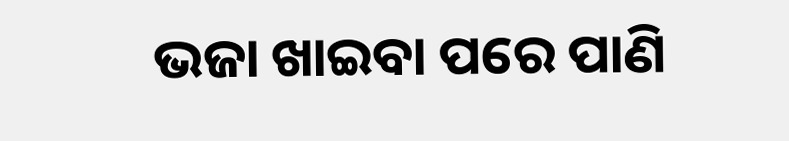ଭଜା ଖାଇବା ପରେ ପାଣି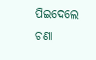ପିଇଦେଲେ ଚଣା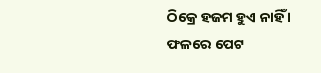ଠିକ୍ରେ ହଜମ ହୁଏ ନାହିଁ । ଫଳରେ ପେଟ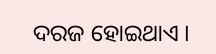ଦରଜ ହୋଇଥାଏ ।